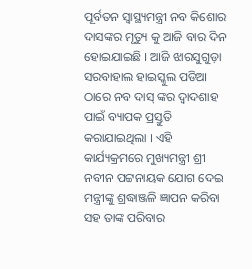ପୂର୍ବତନ ସ୍ୱାସ୍ଥ୍ୟମନ୍ତ୍ରୀ ନବ କିଶୋର ଦାସଙ୍କର ମୃତ୍ୟୁ କୁ ଆଜି ବାର ଦିନ ହୋଇଯାଇଛି । ଆଜି ଝାରସୁଗୁଡ଼ା ସରବାହାଲ ହାଇସ୍କୁଲ ପଡିଆ ଠାରେ ନବ ଦାସ୍ ଙ୍କର ଦ୍ୱାଦଶାହ ପାଇଁ ବ୍ୟାପକ ପ୍ରସ୍ତୁତି କରାଯାଇଥିଲା । ଏହି କାର୍ଯ୍ୟକ୍ରମରେ ମୁଖ୍ୟମନ୍ତ୍ରୀ ଶ୍ରୀ ନବୀନ ପଟ୍ଟନାୟକ ଯୋଗ ଦେଇ ମନ୍ତ୍ରୀଙ୍କୁ ଶ୍ରଦ୍ଧାଞ୍ଜଳି ଜ୍ଞାପନ କରିବା ସହ ତାଙ୍କ ପରିବାର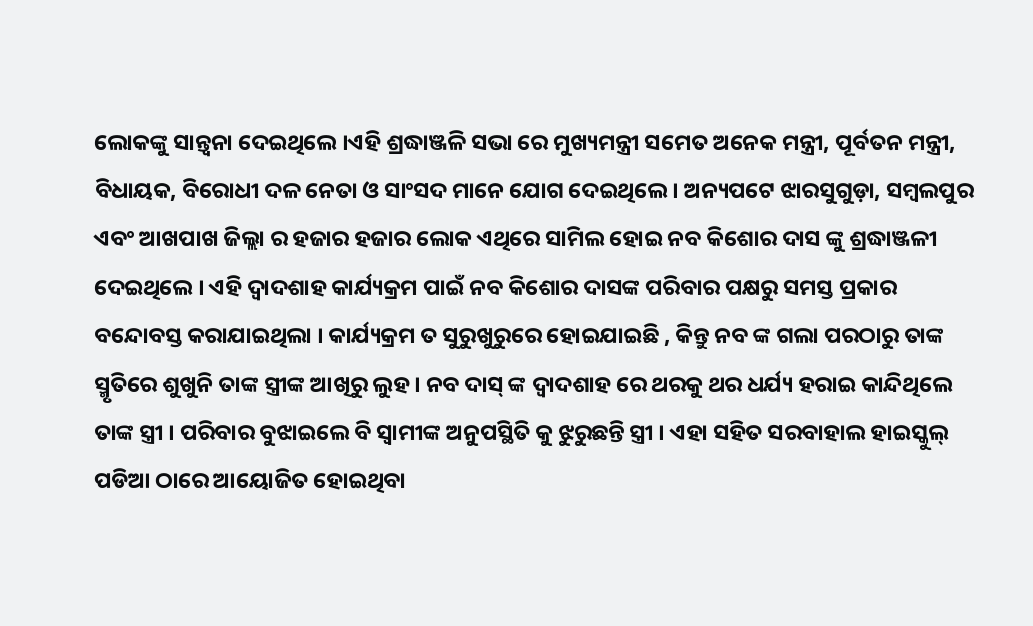ଲୋକଙ୍କୁ ସାନ୍ତ୍ଵନା ଦେଇଥିଲେ ।ଏହି ଶ୍ରଦ୍ଧାଞ୍ଜଳି ସଭା ରେ ମୁଖ୍ୟମନ୍ତ୍ରୀ ସମେତ ଅନେକ ମନ୍ତ୍ରୀ, ପୂର୍ବତନ ମନ୍ତ୍ରୀ, ବିଧାୟକ, ବିରୋଧୀ ଦଳ ନେତା ଓ ସାଂସଦ ମାନେ ଯୋଗ ଦେଇଥିଲେ । ଅନ୍ୟପଟେ ଝାରସୁଗୁଡ଼ା, ସମ୍ବଲପୁର ଏବଂ ଆଖପାଖ ଜିଲ୍ଲା ର ହଜାର ହଜାର ଲୋକ ଏଥିରେ ସାମିଲ ହୋଇ ନବ କିଶୋର ଦାସ ଙ୍କୁ ଶ୍ରଦ୍ଧାଞ୍ଜଳୀ ଦେଇଥିଲେ । ଏହି ଦ୍ୱାଦଶାହ କାର୍ଯ୍ୟକ୍ରମ ପାଇଁ ନବ କିଶୋର ଦାସଙ୍କ ପରିବାର ପକ୍ଷରୁ ସମସ୍ତ ପ୍ରକାର ବନ୍ଦୋବସ୍ତ କରାଯାଇଥିଲା । କାର୍ଯ୍ୟକ୍ରମ ତ ସୁରୁଖୁରୁରେ ହୋଇଯାଇଛି , କିନ୍ତୁ ନବ ଙ୍କ ଗଲା ପରଠାରୁ ତାଙ୍କ ସ୍ମୃତିରେ ଶୁଖୁନି ତାଙ୍କ ସ୍ତ୍ରୀଙ୍କ ଆଖିରୁ ଲୁହ । ନବ ଦାସ୍ ଙ୍କ ଦ୍ୱାଦଶାହ ରେ ଥରକୁ ଥର ଧର୍ଯ୍ୟ ହରାଇ କାନ୍ଦିଥିଲେ ତାଙ୍କ ସ୍ତ୍ରୀ । ପରିବାର ବୁଝାଇଲେ ବି ସ୍ଵାମୀଙ୍କ ଅନୁପସ୍ଥିତି କୁ ଝୁରୁଛନ୍ତି ସ୍ତ୍ରୀ । ଏହା ସହିତ ସରବାହାଲ ହାଇସ୍କୁଲ୍ ପଡିଆ ଠାରେ ଆୟୋଜିତ ହୋଇଥିବା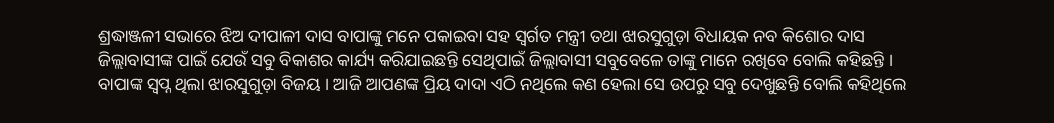ଶ୍ରଦ୍ଧାଞ୍ଜଳୀ ସଭାରେ ଝିଅ ଦୀପାଳୀ ଦାସ ବାପାଙ୍କୁ ମନେ ପକାଇବା ସହ ସ୍ବର୍ଗତ ମନ୍ତ୍ରୀ ତଥା ଝାରସୁଗୁଡ଼ା ବିଧାୟକ ନବ କିଶୋର ଦାସ ଜିଲ୍ଲାବାସୀଙ୍କ ପାଇଁ ଯେଉଁ ସବୁ ବିକାଶର କାର୍ଯ୍ୟ କରିଯାଇଛନ୍ତି ସେଥିପାଇଁ ଜିଲ୍ଲାବାସୀ ସବୁବେଳେ ତାଙ୍କୁ ମାନେ ରଖିବେ ବୋଲି କହିଛନ୍ତି । ବାପାଙ୍କ ସ୍ବପ୍ନ ଥିଲା ଝାରସୁଗୁଡ଼ା ବିଜୟ । ଆଜି ଆପଣଙ୍କ ପ୍ରିୟ ଦାଦା ଏଠି ନଥିଲେ କଣ ହେଲା ସେ ଉପରୁ ସବୁ ଦେଖୁଛନ୍ତି ବୋଲି କହିଥିଲେ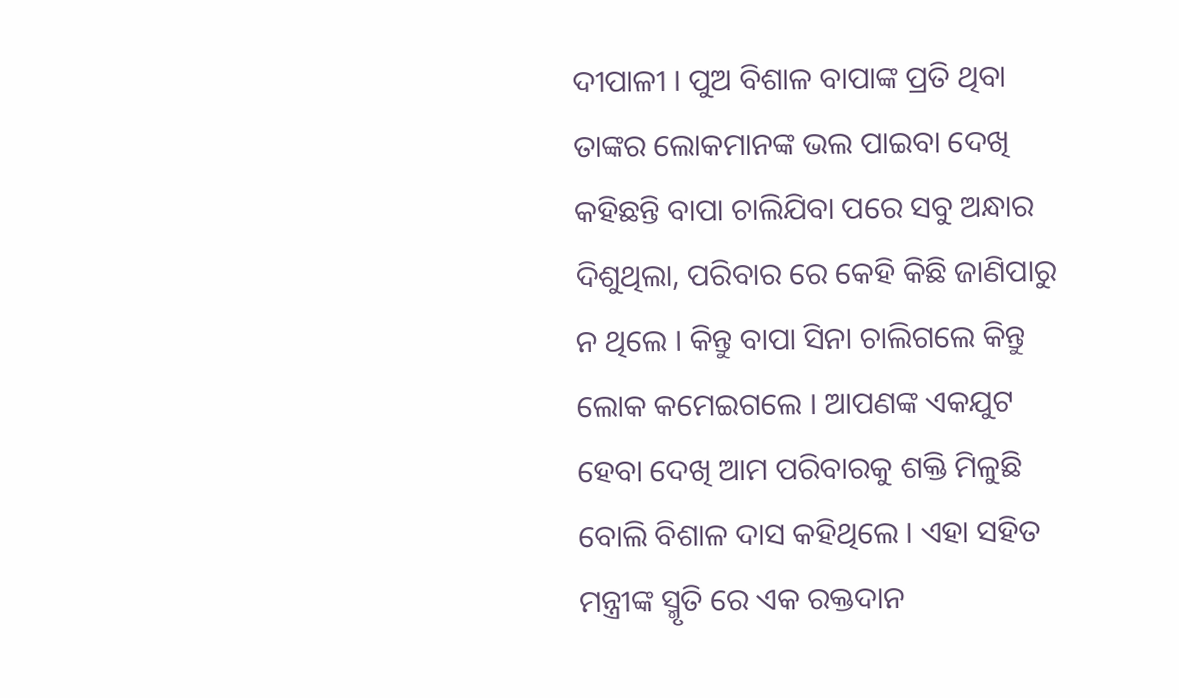ଦୀପାଳୀ । ପୁଅ ବିଶାଳ ବାପାଙ୍କ ପ୍ରତି ଥିବା ତାଙ୍କର ଲୋକମାନଙ୍କ ଭଲ ପାଇବା ଦେଖି କହିଛନ୍ତି ବାପା ଚାଲିଯିବା ପରେ ସବୁ ଅନ୍ଧାର ଦିଶୁଥିଲା, ପରିବାର ରେ କେହି କିଛି ଜାଣିପାରୁ ନ ଥିଲେ । କିନ୍ତୁ ବାପା ସିନା ଚାଲିଗଲେ କିନ୍ତୁ ଲୋକ କମେଇଗଲେ । ଆପଣଙ୍କ ଏକଯୁଟ ହେବା ଦେଖି ଆମ ପରିବାରକୁ ଶକ୍ତି ମିଳୁଛି ବୋଲି ବିଶାଳ ଦାସ କହିଥିଲେ । ଏହା ସହିତ ମନ୍ତ୍ରୀଙ୍କ ସ୍ମୃତି ରେ ଏକ ରକ୍ତଦାନ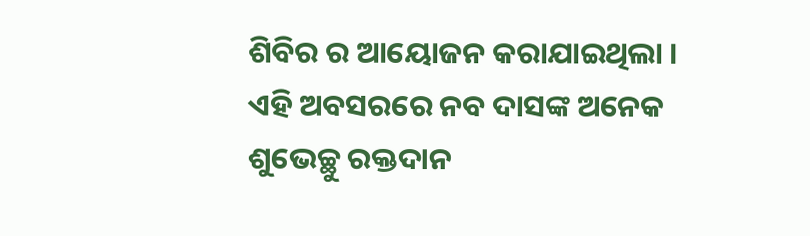ଶିବିର ର ଆୟୋଜନ କରାଯାଇଥିଲା । ଏହି ଅବସରରେ ନବ ଦାସଙ୍କ ଅନେକ ଶୁଭେଚ୍ଛୁ ରକ୍ତଦାନ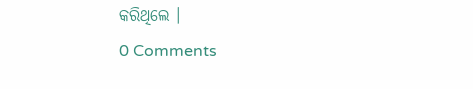କରିଥିଲେ ।
0 Comments